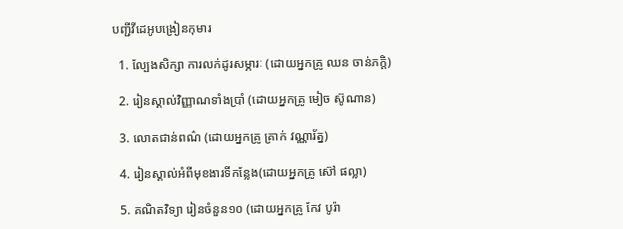បញ្ជីវីដេអូបង្រៀនកុមារ

  1. ល្បែងសិក្សា ការលក់ដូរសម្ភារៈ (ដោយអ្នកគ្រូ ឈន ចាន់ភក្តិ)

  2. រៀនស្គាល់វិញ្ញាណទាំងប្រាំ (ដោយអ្នកគ្រូ មៀច ស៊ូណាន)

  3. លោតជាន់ពណ៌ (ដោយអ្នកគ្រូ គ្រាក់ វណ្ណារ័ត្ន)

  4. រៀនស្គាល់អំពីមុខងារទីកន្លែង(ដោយអ្នកគ្រូ ស៊ៅ ផល្លា)

  5. គណិតវិទ្យា រៀនចំនួន១០ (ដោយអ្នកគ្រូ កែវ បូរ៉ា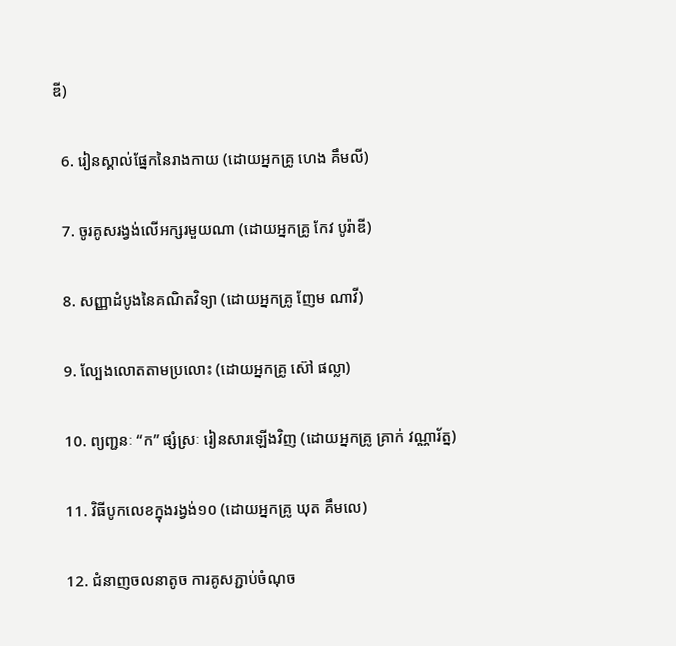ឌី)

  6. រៀនស្គាល់ផ្នែកនៃរាងកាយ (ដោយអ្នកគ្រូ ហេង គឹមលី)

  7. ចូរគូសរង្វង់លើអក្សរមួយណា (ដោយអ្នកគ្រូ កែវ បូរ៉ាឌី)

  8. សញ្ញាដំបូងនៃគណិតវិទ្យា (ដោយអ្នកគ្រូ ញែម ណាវី)

  9. ល្បែងលោតតាមប្រលោះ (ដោយអ្នកគ្រូ ស៊ៅ ផល្លា)

  10. ព្យញ្ជនៈ “ក” ផ្សំស្រៈ រៀនសារឡើងវិញ (ដោយអ្នកគ្រូ គ្រាក់ វណ្ណារ័ត្ន)

  11. វិធីបូកលេខក្នុងរង្វង់១០ (ដោយអ្នកគ្រូ ឃុត គឹមលេ)

  12. ជំនាញចលនាតូច ការគូសភ្ជាប់ចំណុច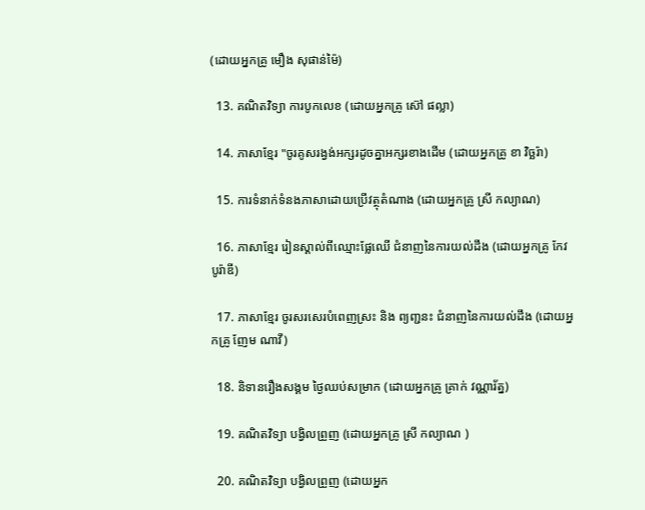(ដោយអ្នកគ្រូ មឿង សុផាន់ម៉ៃ)

  13. គណិតវិទ្យា ការបូកលេខ (ដោយអ្នកគ្រូ ស៊ៅ ផល្លា)

  14. ភាសាខ្មែរ "ចូរគូសរង្វង់អក្សរដូចគ្នាអក្សរខាងដើម (ដោយអ្នកគ្រូ ខា វិច្ឆរ៉ា)

  15. ការទំនាក់ទំនងភាសាដោយប្រើវត្ថុតំណាង (ដោយអ្នកគ្រូ ស្រី កល្យាណ)

  16. ភាសាខ្មែរ រៀនស្គាល់ពីឈ្មោះផ្លែឈើ ជំនាញនៃការយល់ដឹង (ដោយអ្នកគ្រូ កែវ បូរ៉ាឌី)

  17. ភាសាខ្មែរ ចូរសរសេរបំពេញស្រះ និង ព្យញ្ជនះ ជំនាញនៃការយល់ដឹង (ដោយអ្នកគ្រូ ញែម ណាវី)

  18. និទានរឿងសង្គម ថ្ងៃឈប់សម្រាក (ដោយអ្នកគ្រូ គ្រាក់ វណ្ណារ័ត្ន)

  19. គណិតវិទ្យា បង្វិលព្រួញ (ដោយអ្នកគ្រូ ស្រី កល្យាណ )

  20. គណិតវិទ្យា បង្វិលព្រួញ (ដោយអ្នក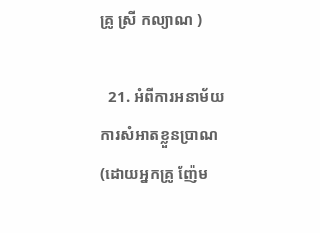គ្រូ ស្រី កល្យាណ )

  21. អំពីការអនាម័យ ការសំអាតខ្លួនប្រាណ (ដោយអ្នកគ្រូ ញ៉ែម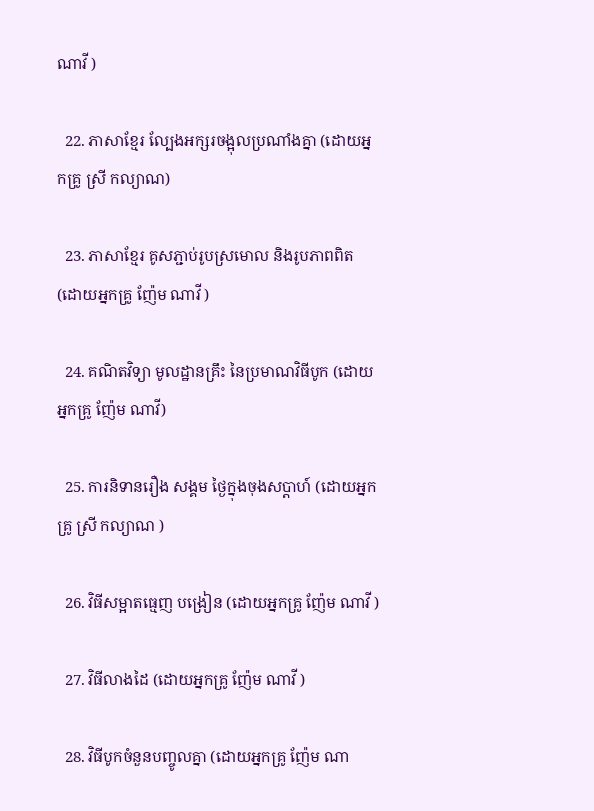ណាវី )

  22. ភាសាខ្មែរ ល្បែងអក្សរចង្អុលប្រណាំងគ្នា (ដោយអ្នកគ្រូ ស្រី កល្យាណ)

  23. ភាសាខ្មែរ គូសភ្ជាប់រូបស្រមោល និងរូបភាពពិត (ដោយអ្នកគ្រូ ញ៉ែម ណាវី )

  24. គណិតវិទ្យា មូលដ្ឋានគ្រឹះ នៃប្រមាណវិធីបូក (ដោយអ្នកគ្រូ ញ៉ែម ណាវី)

  25. ការនិទានរឿង សង្គម ថ្ងៃក្នុងចុងសប្តាហ៍ (ដោយអ្នកគ្រូ ស្រី កល្យាណ )

  26. វិធីសម្អាតធ្មេញ បង្រៀន (ដោយអ្នកគ្រូ ញ៉ែម ណាវី )

  27. វិធីលាងដៃ (ដោយអ្នកគ្រូ ញ៉ែម ណាវី )

  28. វិធីបូកចំនួនបញ្ចូលគ្នា (ដោយអ្នកគ្រូ ញ៉ែម ណា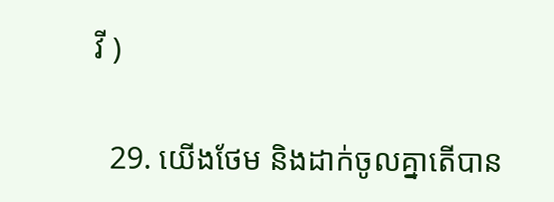វី )

  29. យើងថែម និងដាក់ចូលគ្នាតើបាន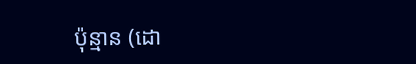ប៉ុន្មាន (ដោ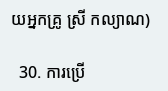យអ្នកគ្រូ ស្រី កល្យាណ)

  30. ការប្រើ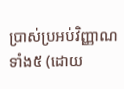ប្រាស់ប្រអប់វិញ្ញាណទាំង៥ (ដោយ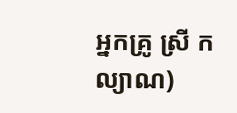អ្នកគ្រូ ស្រី កល្យាណ)